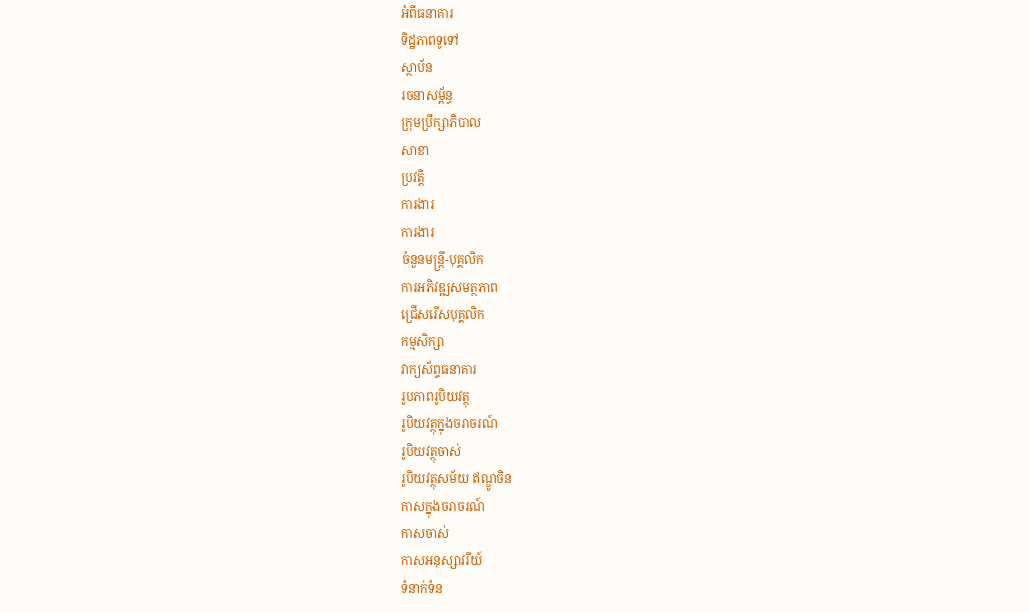អំពីធនាគារ
ទិដ្ឋភាពទូទៅ
ស្ថាប័ន
រចនាសម្ព័ន្ធ
ក្រុមប្រឹក្សាភិបាល
សាខា
ប្រវត្តិ
ការងារ
ការងារ
ចំនួនមន្ត្រី-បុគ្គលិក
ការអភិវឌ្ឍសមត្ថភាព
ជ្រើសរើសបុគ្គលិក
កម្មសិក្សា
វាក្យស័ព្ទធនាគារ
រូបភាពរូបិយវត្ថុ
រូបិយវត្ថុក្នុងចរាចរណ៍
រូបិយវត្ថុចាស់
រូបិយវត្ថុសម័យ ឥណ្ឌូចិន
កាសក្នុងចរាចរណ៍
កាសចាស់
កាសអនុស្សាវរីយ៍
ទំនាក់ទំន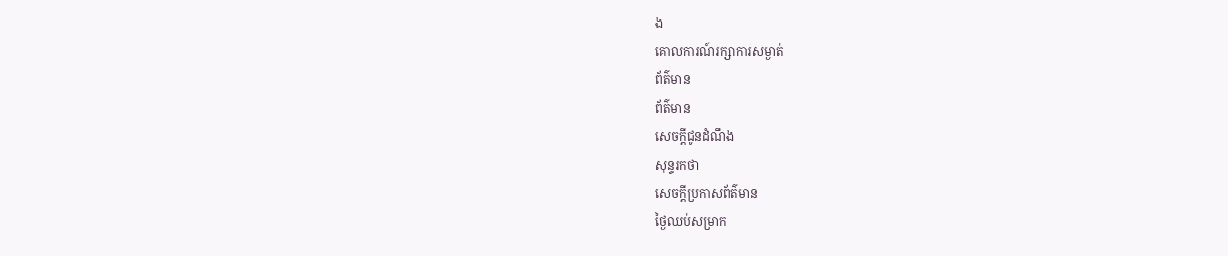ង
គោលការណ៍រក្សាការសម្ងាត់
ព័ត៌មាន
ព័ត៌មាន
សេចក្តីជូនដំណឹង
សុន្ទរកថា
សេចក្តីប្រកាសព័ត៌មាន
ថ្ងៃឈប់សម្រាក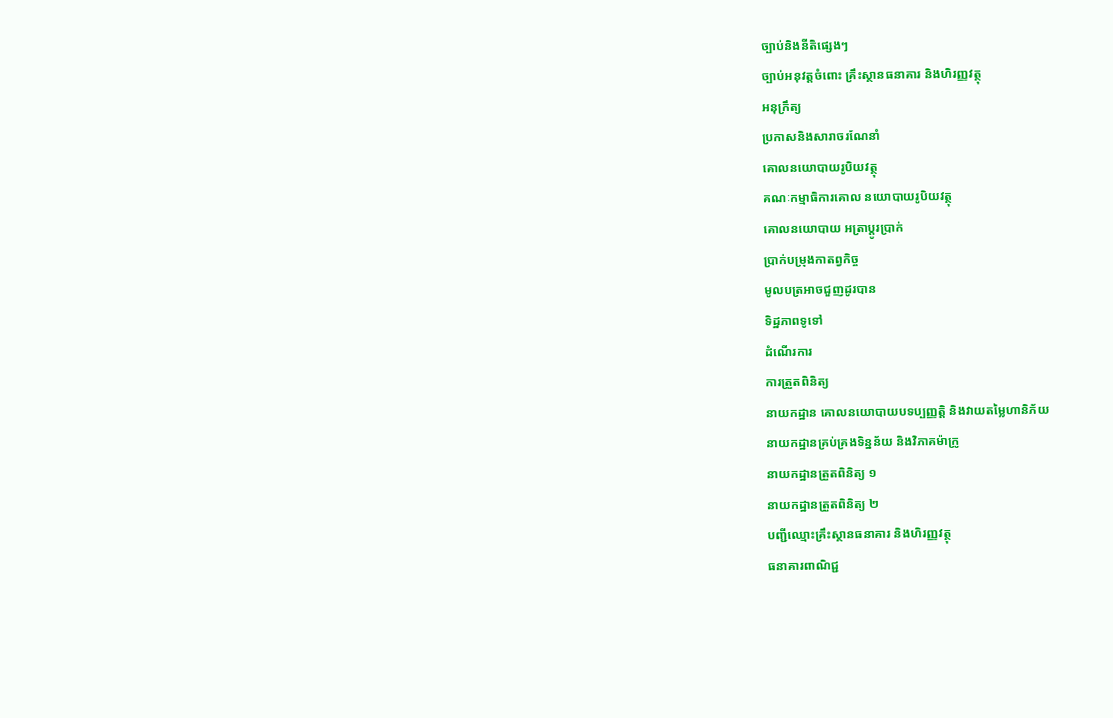ច្បាប់និងនីតិផ្សេងៗ
ច្បាប់អនុវត្តចំពោះ គ្រឹះស្ថានធនាគារ និងហិរញ្ញវត្ថុ
អនុក្រឹត្យ
ប្រកាសនិងសារាចរណែនាំ
គោលនយោបាយរូបិយវត្ថុ
គណៈកម្មាធិការគោល នយោបាយរូបិយវត្ថុ
គោលនយោបាយ អត្រាប្តូរប្រាក់
ប្រាក់បម្រុងកាតព្វកិច្ច
មូលបត្រអាចជួញដូរបាន
ទិដ្ឋភាពទូទៅ
ដំណើរការ
ការត្រួតពិនិត្យ
នាយកដ្ឋាន គោលនយោបាយបទប្បញ្ញត្តិ និងវាយតម្លៃហានិភ័យ
នាយកដ្ឋានគ្រប់គ្រងទិន្នន័យ និងវិភាគម៉ាក្រូ
នាយកដ្ឋានត្រួតពិនិត្យ ១
នាយកដ្ឋានត្រួតពិនិត្យ ២
បញ្ជីឈ្មោះគ្រឹះស្ថានធនាគារ និងហិរញ្ញវត្ថុ
ធនាគារពាណិជ្ជ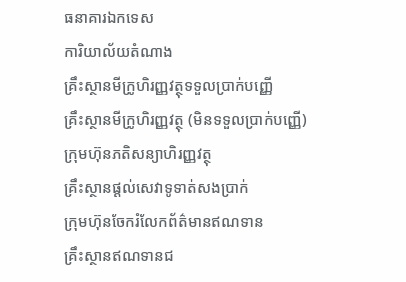ធនាគារឯកទេស
ការិយាល័យតំណាង
គ្រឹះស្ថានមីក្រូហិរញ្ញវត្ថុទទួលប្រាក់បញ្ញើ
គ្រឹះស្ថានមីក្រូហិរញ្ញវត្ថុ (មិនទទួលប្រាក់បញ្ញើ)
ក្រុមហ៊ុនភតិសន្យាហិរញ្ញវត្ថុ
គ្រឹះស្ថានផ្ដល់សេវាទូទាត់សងប្រាក់
ក្រុមហ៊ុនចែករំលែកព័ត៌មានឥណទាន
គ្រឹះស្ថានឥណទានជ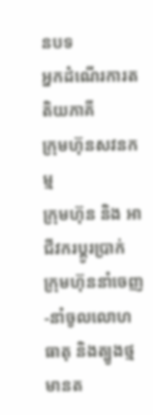នបទ
អ្នកដំណើរការតតិយភាគី
ក្រុមហ៊ុនសវនកម្ម
ក្រុមហ៊ុន និង អាជីវករប្តូរប្រាក់
ក្រុមហ៊ុននាំចេញ-នាំចូលលោហធាតុ និងត្បូងថ្មមានត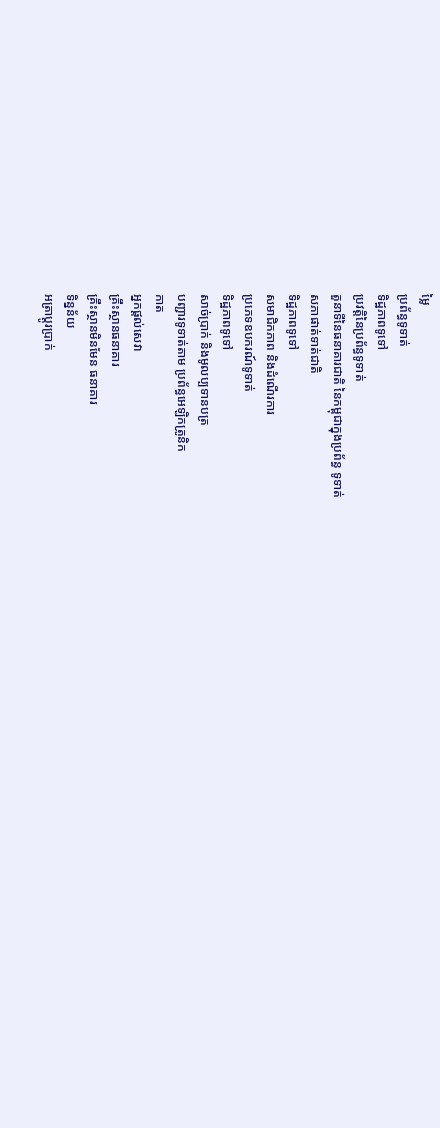ម្លៃ
ប្រព័ន្ធទូទាត់
ទិដ្ឋភាពទូទៅ
ប្រវត្តិនៃប្រព័ន្ធទូទាត់
តួនាទីនៃធនាគារជាតិ នៃកម្ពុជាក្នុងប្រព័ន្ធ ទូទាត់
សភាផាត់ទាត់ជាតិ
ទិដ្ឋភាពទូទៅ
សមាជិកភាព និងដំណើរការ
ប្រភេទឧបករណ៍ទូទាត់
ទិដ្ឋភាពទូទៅ
សាច់ប្រាក់ និងមូលប្បទានបត្រ
បញ្ជារទូទាត់តាម ប្រព័ន្ធអេឡិកត្រូនិក
កាត
អ្នកផ្តល់សេវា
គ្រឹះស្ថានធនាគារ
គ្រឹះស្ថានមិនមែន ធនាគារ
ទិន្នន័យ
អត្រាប្តូរបា្រក់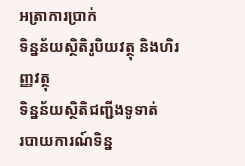អត្រាការប្រាក់
ទិន្នន័យស្ថិតិរូបិយវត្ថុ និងហិរញ្ញវត្ថុ
ទិន្នន័យស្ថិតិជញ្ជីងទូទាត់
របាយការណ៍ទិន្ន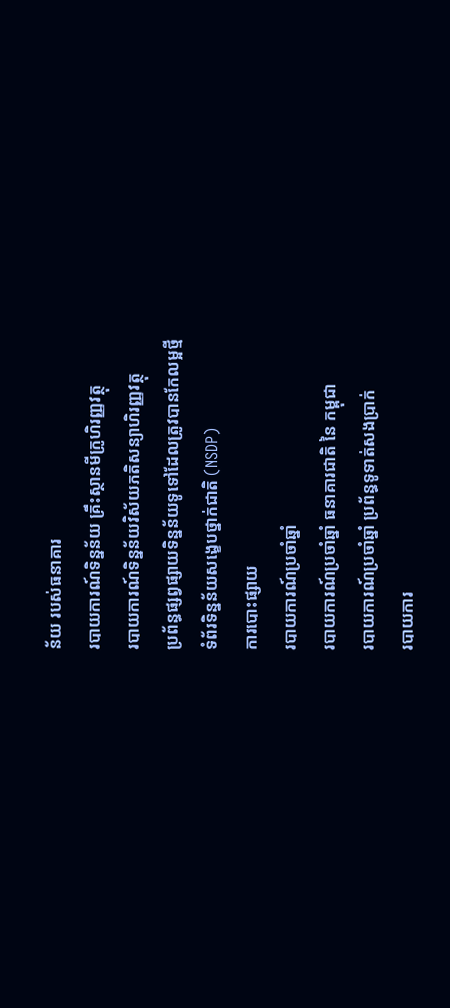ន័យ របស់ធនាគារ
របាយការណ៍ទិន្នន័យ គ្រឹះស្ថានមីក្រូហិរញ្ញវត្ថុ
របាយការណ៍ទិន្នន័យវិស័យភតិសន្យាហិរញ្ញវត្ថុ
ប្រព័ន្ធផ្សព្វផ្សាយទិន្នន័យទូទៅដែលត្រូវបានកែលម្អថ្មី
ទំព័រទិន្នន័យសង្ខេបថ្នាក់ជាតិ (NSDP)
ការបោះផ្សាយ
របាយការណ៍ប្រចាំឆ្នាំ
របាយការណ៍ប្រចាំឆ្នាំ ធនាគារជាតិ នៃ កម្ពុជា
របាយការណ៍ប្រចាំឆ្នាំ ប្រព័ន្ធទូទាត់សងប្រាក់
របាយការ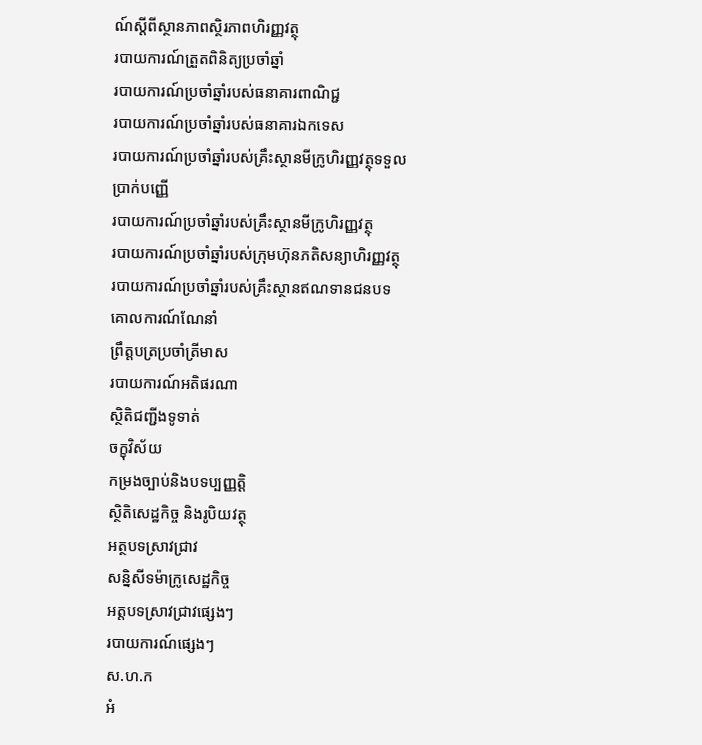ណ៍ស្តីពីស្ថានភាពស្ថិរភាពហិរញ្ញវត្ថុ
របាយការណ៍ត្រួតពិនិត្យប្រចាំឆ្នាំ
របាយការណ៍ប្រចាំឆ្នាំរបស់ធនាគារពាណិជ្ជ
របាយការណ៍ប្រចាំឆ្នាំរបស់ធនាគារឯកទេស
របាយការណ៍ប្រចាំឆ្នាំរបស់គ្រឹះស្ថានមីក្រូហិរញ្ញវត្ថុទទួលប្រាក់បញ្ញើ
របាយការណ៍ប្រចាំឆ្នាំរបស់គ្រឹះស្ថានមីក្រូហិរញ្ញវត្ថុ
របាយការណ៍ប្រចាំឆ្នាំរបស់ក្រុមហ៊ុនភតិសន្យាហិរញ្ញវត្ថុ
របាយការណ៍ប្រចាំឆ្នាំរបស់គ្រឹះស្ថានឥណទានជនបទ
គោលការណ៍ណែនាំ
ព្រឹត្តបត្រប្រចាំត្រីមាស
របាយការណ៍អតិផរណា
ស្ថិតិជញ្ជីងទូទាត់
ចក្ខុវិស័យ
កម្រងច្បាប់និងបទប្បញ្ញត្តិ
ស្ថិតិសេដ្ឋកិច្ច និងរូបិយវត្ថុ
អត្ថបទស្រាវជ្រាវ
សន្និសីទម៉ាក្រូសេដ្ឋកិច្ច
អត្តបទស្រាវជ្រាវផ្សេងៗ
របាយការណ៍ផ្សេងៗ
ស.ហ.ក
អំ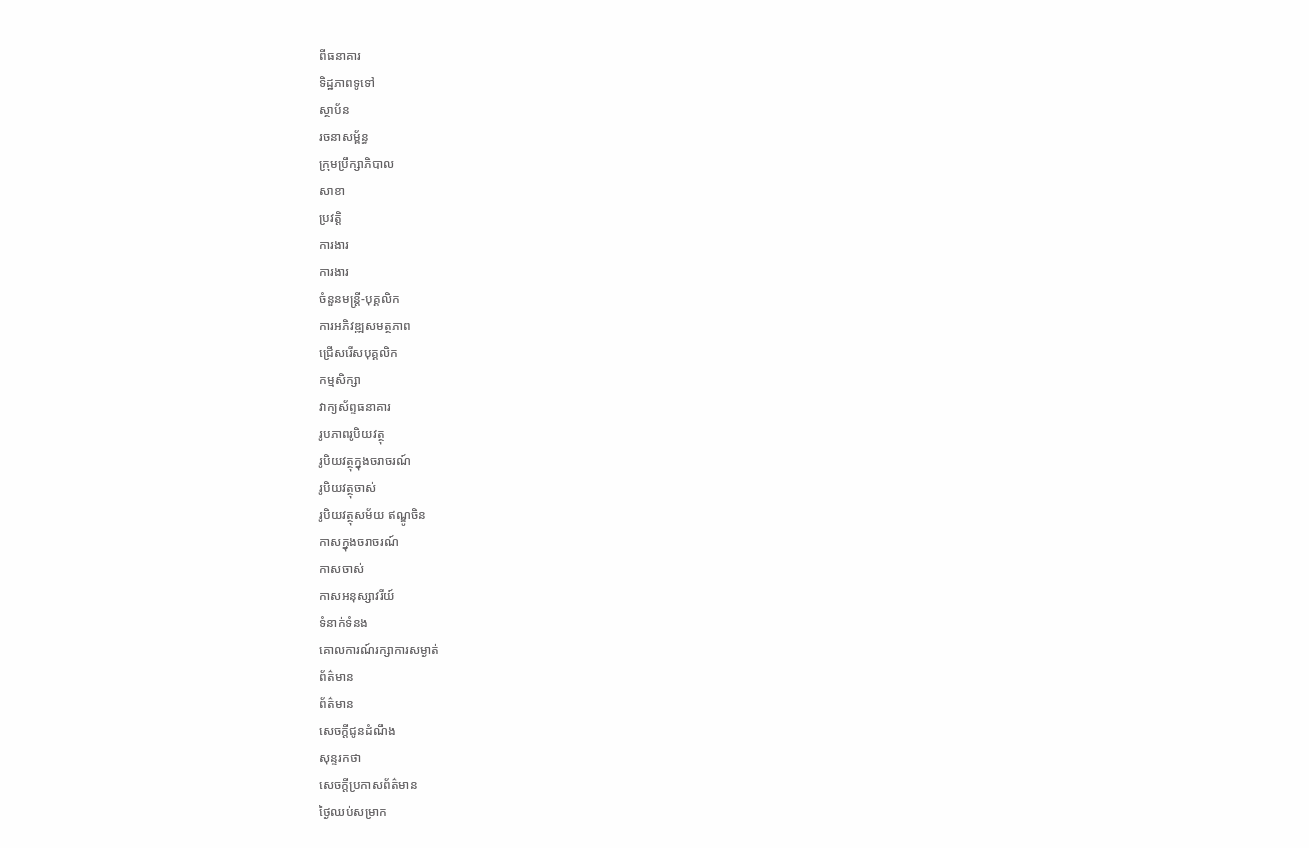ពីធនាគារ
ទិដ្ឋភាពទូទៅ
ស្ថាប័ន
រចនាសម្ព័ន្ធ
ក្រុមប្រឹក្សាភិបាល
សាខា
ប្រវត្តិ
ការងារ
ការងារ
ចំនួនមន្ត្រី-បុគ្គលិក
ការអភិវឌ្ឍសមត្ថភាព
ជ្រើសរើសបុគ្គលិក
កម្មសិក្សា
វាក្យស័ព្ទធនាគារ
រូបភាពរូបិយវត្ថុ
រូបិយវត្ថុក្នុងចរាចរណ៍
រូបិយវត្ថុចាស់
រូបិយវត្ថុសម័យ ឥណ្ឌូចិន
កាសក្នុងចរាចរណ៍
កាសចាស់
កាសអនុស្សាវរីយ៍
ទំនាក់ទំនង
គោលការណ៍រក្សាការសម្ងាត់
ព័ត៌មាន
ព័ត៌មាន
សេចក្តីជូនដំណឹង
សុន្ទរកថា
សេចក្តីប្រកាសព័ត៌មាន
ថ្ងៃឈប់សម្រាក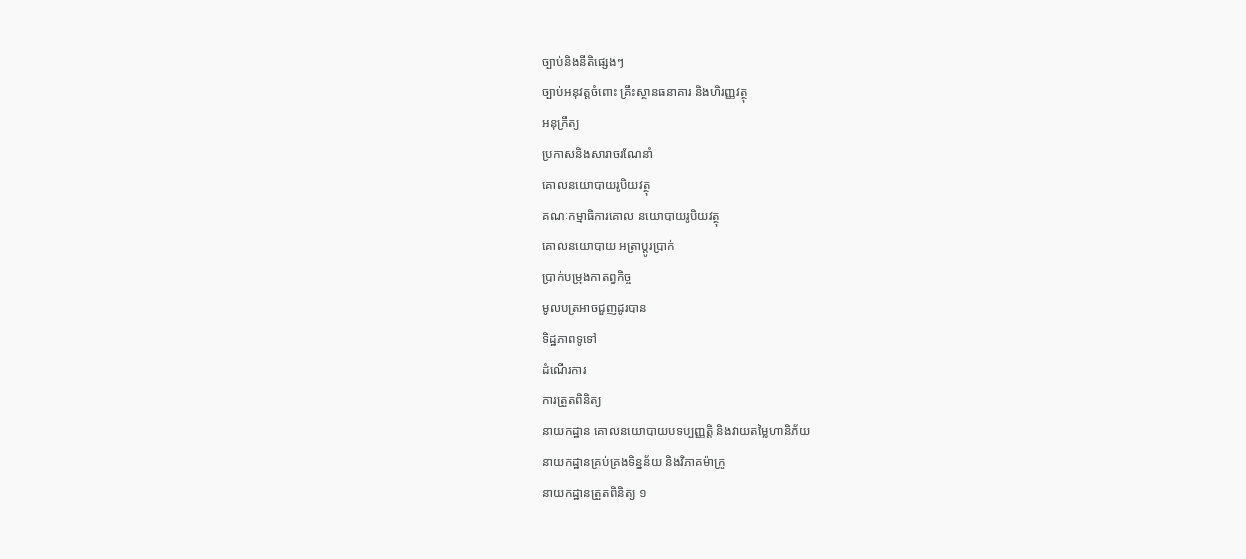ច្បាប់និងនីតិផ្សេងៗ
ច្បាប់អនុវត្តចំពោះ គ្រឹះស្ថានធនាគារ និងហិរញ្ញវត្ថុ
អនុក្រឹត្យ
ប្រកាសនិងសារាចរណែនាំ
គោលនយោបាយរូបិយវត្ថុ
គណៈកម្មាធិការគោល នយោបាយរូបិយវត្ថុ
គោលនយោបាយ អត្រាប្តូរប្រាក់
ប្រាក់បម្រុងកាតព្វកិច្ច
មូលបត្រអាចជួញដូរបាន
ទិដ្ឋភាពទូទៅ
ដំណើរការ
ការត្រួតពិនិត្យ
នាយកដ្ឋាន គោលនយោបាយបទប្បញ្ញត្តិ និងវាយតម្លៃហានិភ័យ
នាយកដ្ឋានគ្រប់គ្រងទិន្នន័យ និងវិភាគម៉ាក្រូ
នាយកដ្ឋានត្រួតពិនិត្យ ១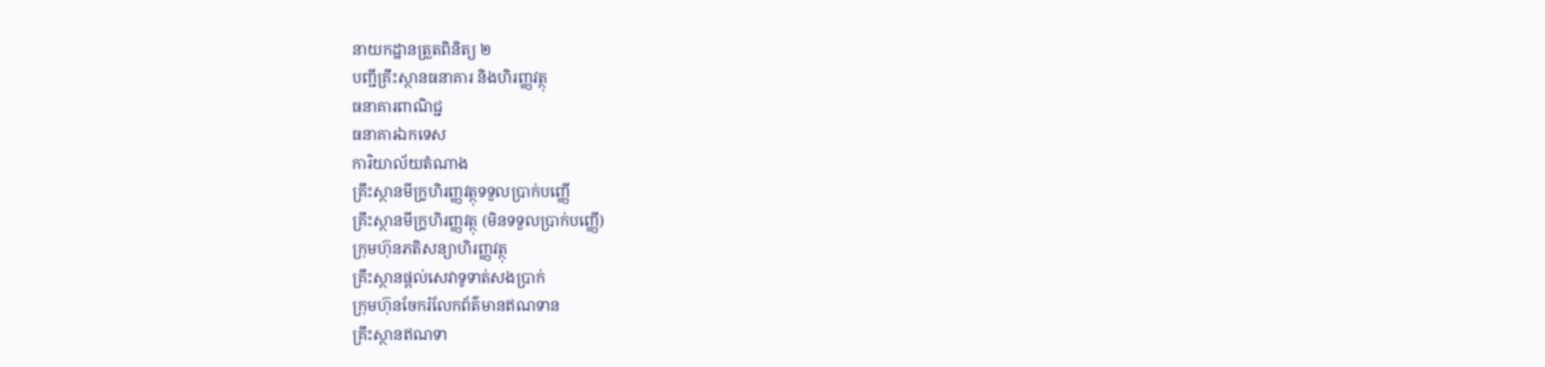នាយកដ្ឋានត្រួតពិនិត្យ ២
បញ្ជីគ្រឹះស្ថានធនាគារ និងហិរញ្ញវត្ថុ
ធនាគារពាណិជ្ជ
ធនាគារឯកទេស
ការិយាល័យតំណាង
គ្រឹះស្ថានមីក្រូហិរញ្ញវត្ថុទទួលប្រាក់បញ្ញើ
គ្រឹះស្ថានមីក្រូហិរញ្ញវត្ថុ (មិនទទួលប្រាក់បញ្ញើ)
ក្រុមហ៊ុនភតិសន្យាហិរញ្ញវត្ថុ
គ្រឹះស្ថានផ្ដល់សេវាទូទាត់សងប្រាក់
ក្រុមហ៊ុនចែករំលែកព័ត៌មានឥណទាន
គ្រឹះស្ថានឥណទា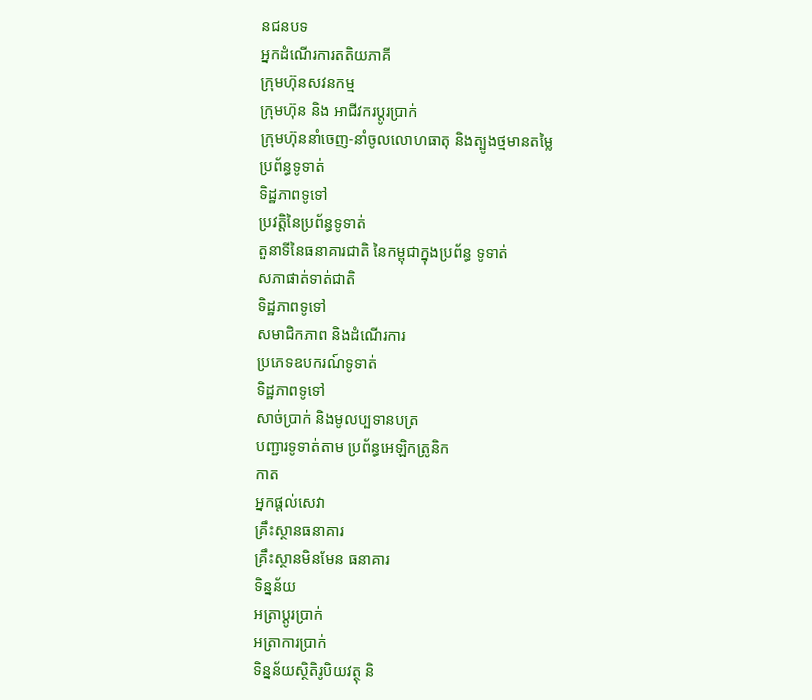នជនបទ
អ្នកដំណើរការតតិយភាគី
ក្រុមហ៊ុនសវនកម្ម
ក្រុមហ៊ុន និង អាជីវករប្តូរប្រាក់
ក្រុមហ៊ុននាំចេញ-នាំចូលលោហធាតុ និងត្បូងថ្មមានតម្លៃ
ប្រព័ន្ធទូទាត់
ទិដ្ឋភាពទូទៅ
ប្រវត្តិនៃប្រព័ន្ធទូទាត់
តួនាទីនៃធនាគារជាតិ នៃកម្ពុជាក្នុងប្រព័ន្ធ ទូទាត់
សភាផាត់ទាត់ជាតិ
ទិដ្ឋភាពទូទៅ
សមាជិកភាព និងដំណើរការ
ប្រភេទឧបករណ៍ទូទាត់
ទិដ្ឋភាពទូទៅ
សាច់ប្រាក់ និងមូលប្បទានបត្រ
បញ្ជារទូទាត់តាម ប្រព័ន្ធអេឡិកត្រូនិក
កាត
អ្នកផ្តល់សេវា
គ្រឹះស្ថានធនាគារ
គ្រឹះស្ថានមិនមែន ធនាគារ
ទិន្នន័យ
អត្រាប្តូរបា្រក់
អត្រាការប្រាក់
ទិន្នន័យស្ថិតិរូបិយវត្ថុ និ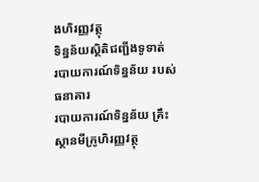ងហិរញ្ញវត្ថុ
ទិន្នន័យស្ថិតិជញ្ជីងទូទាត់
របាយការណ៍ទិន្នន័យ របស់ធនាគារ
របាយការណ៍ទិន្នន័យ គ្រឹះស្ថានមីក្រូហិរញ្ញវត្ថុ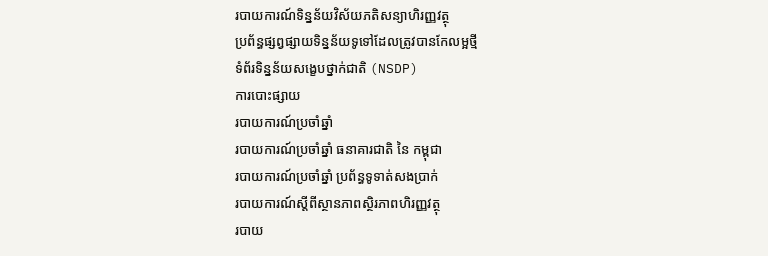របាយការណ៍ទិន្នន័យវិស័យភតិសន្យាហិរញ្ញវត្ថុ
ប្រព័ន្ធផ្សព្វផ្សាយទិន្នន័យទូទៅដែលត្រូវបានកែលម្អថ្មី
ទំព័រទិន្នន័យសង្ខេបថ្នាក់ជាតិ (NSDP)
ការបោះផ្សាយ
របាយការណ៍ប្រចាំឆ្នាំ
របាយការណ៍ប្រចាំឆ្នាំ ធនាគារជាតិ នៃ កម្ពុជា
របាយការណ៍ប្រចាំឆ្នាំ ប្រព័ន្ធទូទាត់សងប្រាក់
របាយការណ៍ស្តីពីស្ថានភាពស្ថិរភាពហិរញ្ញវត្ថុ
របាយ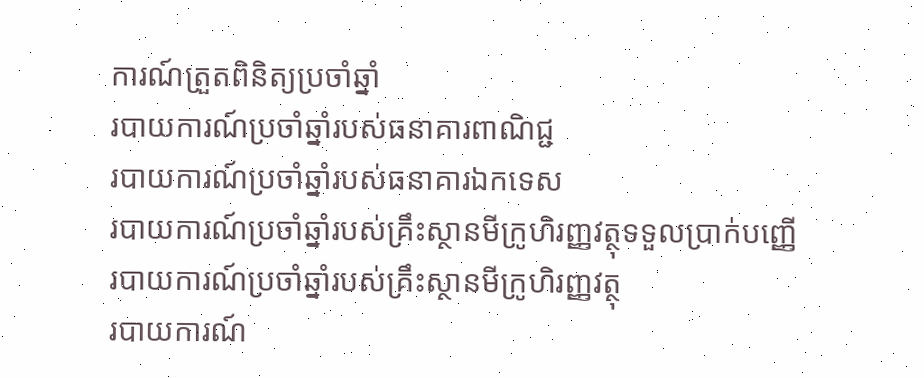ការណ៍ត្រួតពិនិត្យប្រចាំឆ្នាំ
របាយការណ៍ប្រចាំឆ្នាំរបស់ធនាគារពាណិជ្ជ
របាយការណ៍ប្រចាំឆ្នាំរបស់ធនាគារឯកទេស
របាយការណ៍ប្រចាំឆ្នាំរបស់គ្រឹះស្ថានមីក្រូហិរញ្ញវត្ថុទទួលប្រាក់បញ្ញើ
របាយការណ៍ប្រចាំឆ្នាំរបស់គ្រឹះស្ថានមីក្រូហិរញ្ញវត្ថុ
របាយការណ៍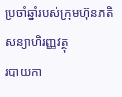ប្រចាំឆ្នាំរបស់ក្រុមហ៊ុនភតិសន្យាហិរញ្ញវត្ថុ
របាយកា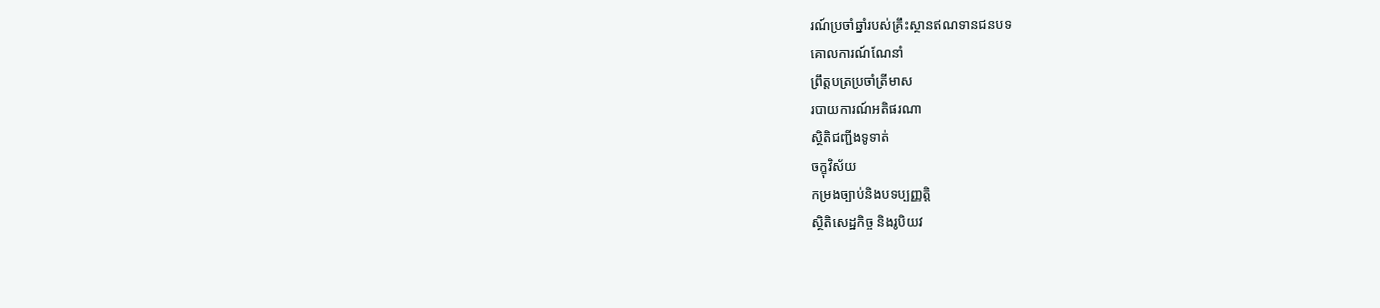រណ៍ប្រចាំឆ្នាំរបស់គ្រឹះស្ថានឥណទានជនបទ
គោលការណ៍ណែនាំ
ព្រឹត្តបត្រប្រចាំត្រីមាស
របាយការណ៍អតិផរណា
ស្ថិតិជញ្ជីងទូទាត់
ចក្ខុវិស័យ
កម្រងច្បាប់និងបទប្បញ្ញត្តិ
ស្ថិតិសេដ្ឋកិច្ច និងរូបិយវ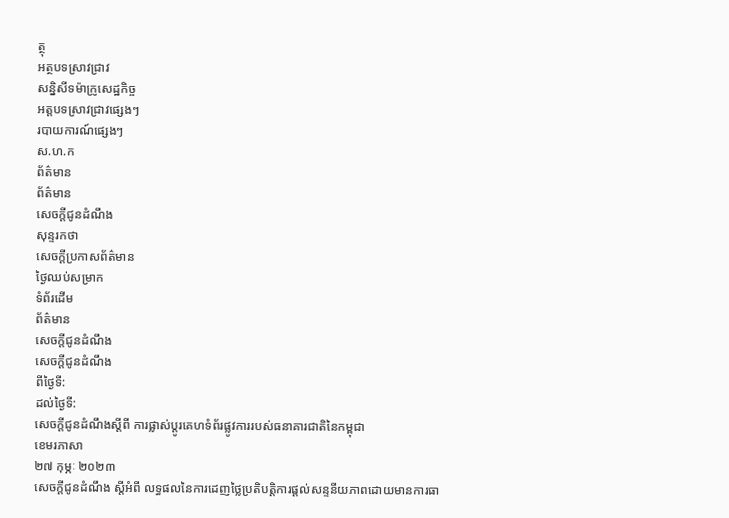ត្ថុ
អត្ថបទស្រាវជ្រាវ
សន្និសីទម៉ាក្រូសេដ្ឋកិច្ច
អត្តបទស្រាវជ្រាវផ្សេងៗ
របាយការណ៍ផ្សេងៗ
ស.ហ.ក
ព័ត៌មាន
ព័ត៌មាន
សេចក្តីជូនដំណឹង
សុន្ទរកថា
សេចក្តីប្រកាសព័ត៌មាន
ថ្ងៃឈប់សម្រាក
ទំព័រដើម
ព័ត៌មាន
សេចក្តីជូនដំណឹង
សេចក្តីជូនដំណឹង
ពីថ្ងៃទី:
ដល់ថ្ងៃទី:
សេចក្តីជូនដំណឹងស្តីពី ការផ្លាស់ប្តូរគេហទំព័រផ្លូវការរបស់ធនាគារជាតិនៃកម្ពុជា
ខេមរភាសា
២៧ កុម្ភៈ ២០២៣
សេចក្តីជូនដំណឹង ស្តីអំពី លទ្ធផលនៃការដេញថ្លៃប្រតិបត្តិការផ្តល់សន្ទនីយភាពដោយមានការធា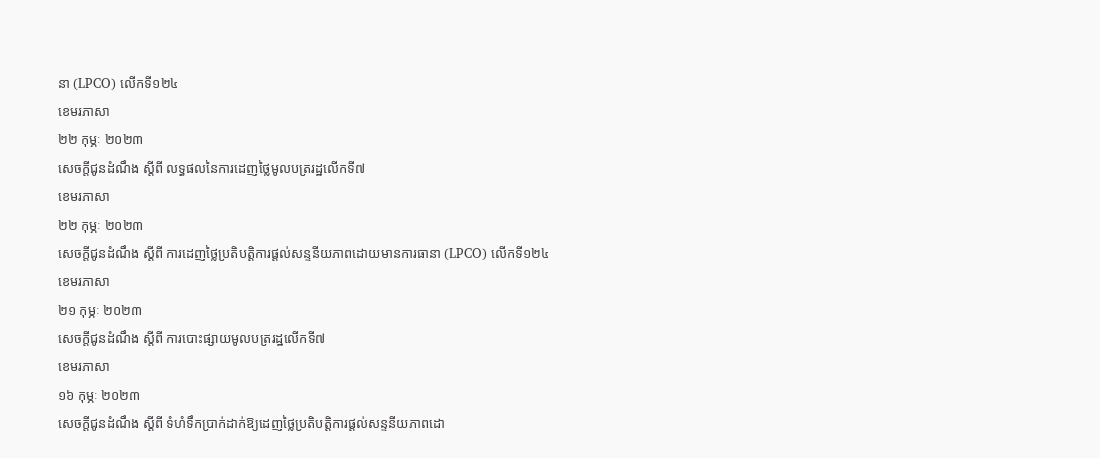នា (LPCO) លើកទី១២៤
ខេមរភាសា
២២ កុម្ភៈ ២០២៣
សេចក្តីជូនដំណឹង ស្តីពី លទ្ធផលនៃការដេញថ្លៃមូលបត្ររដ្ឋលើកទី៧
ខេមរភាសា
២២ កុម្ភៈ ២០២៣
សេចក្តីជូនដំណឹង ស្តីពី ការដេញថ្លៃប្រតិបត្តិការផ្តល់សន្ទនីយភាពដោយមានការធានា (LPCO) លើកទី១២៤
ខេមរភាសា
២១ កុម្ភៈ ២០២៣
សេចក្តីជូនដំណឹង ស្តីពី ការបោះផ្សាយមូលបត្ររដ្ឋលើកទី៧
ខេមរភាសា
១៦ កុម្ភៈ ២០២៣
សេចក្តីជូនដំណឹង ស្តីពី ទំហំទឹកប្រាក់ដាក់ឱ្យដេញថ្លៃប្រតិបត្តិការផ្តល់សន្ទនីយភាពដោ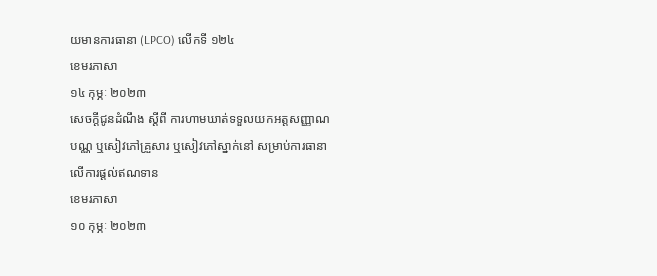យមានការធានា (LPCO) លើកទី ១២៤
ខេមរភាសា
១៤ កុម្ភៈ ២០២៣
សេចក្ដីជូនដំណឹង ស្ដីពី ការហាមឃាត់ទទួលយកអត្តសញ្ញាណបណ្ណ ឬសៀវភៅគ្រួសារ ឬសៀវភៅស្នាក់នៅ សម្រាប់ការធានាលើការផ្ដល់ឥណទាន
ខេមរភាសា
១០ កុម្ភៈ ២០២៣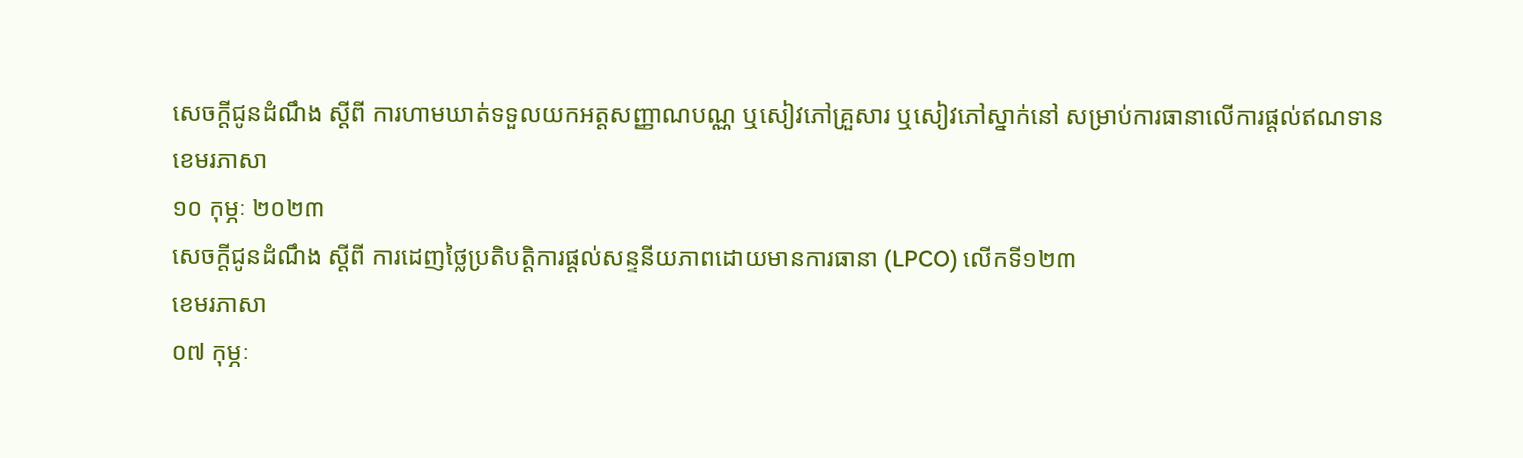សេចក្តីជូនដំណឹង ស្តីពី ការហាមឃាត់ទទួលយកអត្តសញ្ញាណបណ្ណ ឬសៀវភៅគ្រួសារ ឬសៀវភៅស្នាក់នៅ សម្រាប់ការធានាលើការផ្តល់ឥណទាន
ខេមរភាសា
១០ កុម្ភៈ ២០២៣
សេចក្តីជូនដំណឹង ស្តីពី ការដេញថ្លៃប្រតិបត្តិការផ្តល់សន្ទនីយភាពដោយមានការធានា (LPCO) លើកទី១២៣
ខេមរភាសា
០៧ កុម្ភៈ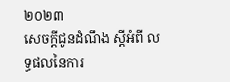២០២៣
សេចក្តីជូនដំណឹង ស្តីអំពី លទ្ធផលនៃការ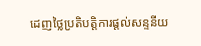ដេញថ្លៃប្រតិបត្តិការផ្តល់សន្ទនីយ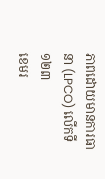ភាពដោយមានការធានា (LPCO) លើកទី១២៣
ខេមរ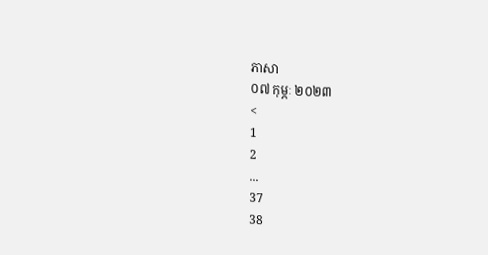ភាសា
០៧ កុម្ភៈ ២០២៣
<
1
2
...
37
38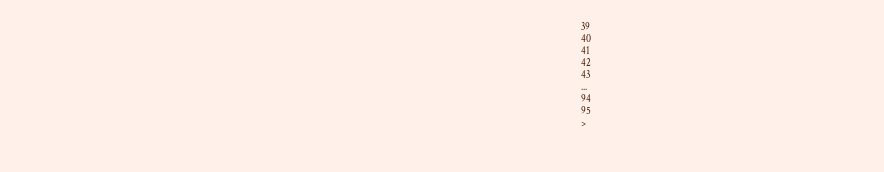39
40
41
42
43
...
94
95
>